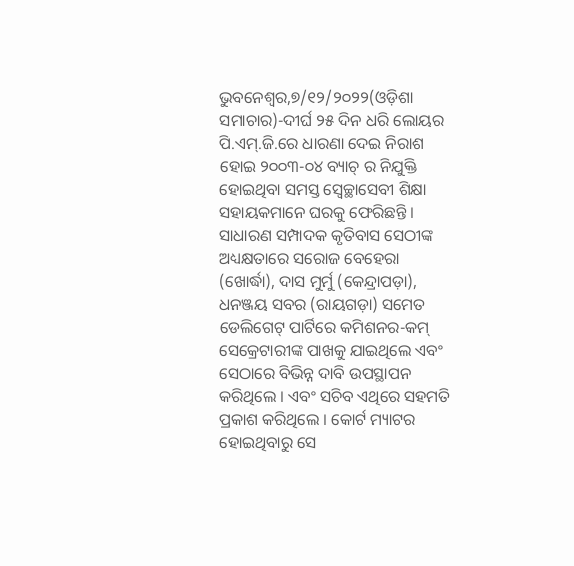ଭୁବନେଶ୍ୱର,୭/୧୨/୨୦୨୨(ଓଡ଼ିଶା ସମାଚାର)-ଦୀର୍ଘ ୨୫ ଦିନ ଧରି ଲୋୟର ପି.ଏମ୍.ଜି.ରେ ଧାରଣା ଦେଇ ନିରାଶ ହୋଇ ୨୦୦୩-୦୪ ବ୍ୟାଚ୍ ର ନିଯୁକ୍ତି ହୋଇଥିବା ସମସ୍ତ ସ୍ୱେଚ୍ଛାସେବୀ ଶିକ୍ଷା ସହାୟକମାନେ ଘରକୁ ଫେରିଛନ୍ତି । ସାଧାରଣ ସମ୍ପାଦକ କୃତିବାସ ସେଠୀଙ୍କ ଅଧ୍ୟକ୍ଷତାରେ ସରୋଜ ବେହେରା (ଖୋର୍ଦ୍ଧା), ଦାସ ମୁର୍ମୁ (କେନ୍ଦ୍ରାପଡ଼ା), ଧନଞ୍ଜୟ ସବର (ରାୟଗଡ଼ା) ସମେତ ଡେଲିଗେଟ୍ ପାର୍ଟିରେ କମିଶନର-କମ୍ ସେକ୍ରେଟାରୀଙ୍କ ପାଖକୁ ଯାଇଥିଲେ ଏବଂ ସେଠାରେ ବିଭିନ୍ନ ଦାବି ଉପସ୍ଥାପନ କରିଥିଲେ । ଏବଂ ସଚିବ ଏଥିରେ ସହମତି ପ୍ରକାଶ କରିଥିଲେ । କୋର୍ଟ ମ୍ୟାଟର ହୋଇଥିବାରୁ ସେ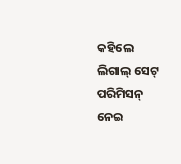କହିଲେ ଲିଗାଲ୍ ସେଟ୍ ପରିମିସନ୍ ନେଇ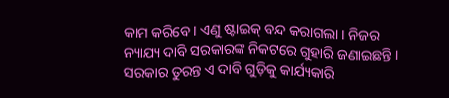କାମ କରିବେ । ଏଣୁ ଷ୍ଟାଇକ୍ ବନ୍ଦ କରାଗଲା । ନିଜର ନ୍ୟାଯ୍ୟ ଦାବି ସରକାରଙ୍କ ନିକଟରେ ଗୁହାରି ଜଣାଇଛନ୍ତି । ସରକାର ତୁରନ୍ତ ଏ ଦାବି ଗୁଡ଼ିକୁ କାର୍ଯ୍ୟକାରି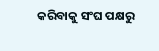କରିବାକୁ ସଂଘ ପକ୍ଷରୁ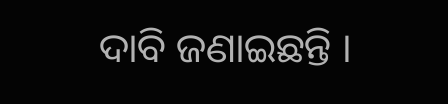ଦାବି ଜଣାଇଛନ୍ତି ।